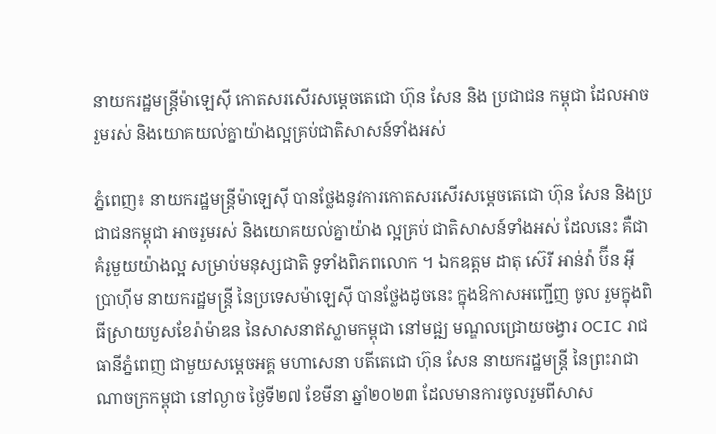នាយករដ្ឋមន្ត្រីម៉ាឡេស៊ី កោតសរសើរសម្ដេចតេជោ ហ៊ុន សែន និង ប្រជាជន កម្ពុជា ដែលអាចរួមរស់ និងយោគយល់គ្នាយ៉ាងល្អគ្រប់ជាតិសាសន៍ទាំងអស់

ភ្នំពេញ៖ នាយករដ្ឋមន្ត្រីម៉ាឡេស៊ី បានថ្លែងនូវការកោតសរសើរសម្ដេចតេជោ ហ៊ុន សែន និងប្រជាជនកម្ពុជា អាចរួមរស់ និងយោគយល់គ្នាយ៉ាង ល្អគ្រប់ ជាតិសាសន៍ទាំងអស់ ដែលនេះ គឺជាគំរូមួយយ៉ាងល្អ សម្រាប់មនុស្សជាតិ ទូទាំងពិភពលោក ។ ឯកឧត្តម ដាតុ ស៊េរី អាន់វ៉ា ប៊ីន អ៊ីប្រាហ៊ីម នាយករដ្ឋមន្រ្តី នៃប្រទេសម៉ាឡេស៊ី បានថ្លែងដូចនេះ ក្នុងឱកាសអញ្ជើញ ចូល រួមក្នុងពិធីស្រាយបួសខែរ៉ាម៉ាឌន នៃសាសនាឥស្លាមកម្ពុជា នៅមជ្ឍ មណ្ឌលជ្រោយចង្វារ OCIC រាជធានីភ្នំពេញ ជាមួយសម្តេចអគ្គ មហាសេនា បតីតេជោ ហ៊ុន សែន នាយករដ្ឋមន្ត្រី នៃព្រះរាជាណាចក្រកម្ពុជា នៅល្ងាច ថ្ងៃទី២៧ ខែមីនា ឆ្នាំ២០២៣ ដែលមានការចូលរួមពីសាស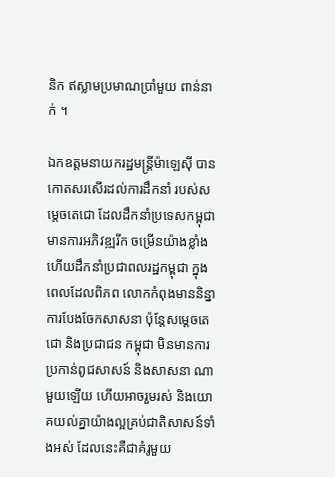និក ឥស្លាមប្រមាណប្រាំមួយ ពាន់នាក់ ។

ឯកឧត្ដមនាយករដ្ឋមន្ត្រីម៉ាឡេស៊ី បានកោតសរសើរដល់ការដឹកនាំ របស់សម្ដេចតេជោ ដែលដឹកនាំប្រទេសកម្ពុជា មានការអភិវឌ្ឍរីក ចម្រើនយ៉ាងខ្លាំង ហើយដឹកនាំប្រជាពលរដ្ឋកម្ពុជា ក្នុងពេលដែលពិភព លោកកំពុងមាននិន្នាការបែងចែកសាសនា ប៉ុន្ដែសម្ដេចតេជោ និងប្រជាជន កម្ពុជា មិនមានការប្រកាន់ពូជសាសន៍ និងសាសនា ណាមួយឡើយ ហើយអាចរួមរស់ និងយោគយល់គ្នាយ៉ាងល្អគ្រប់ជាតិសាសន៍ទាំងអស់ ដែលនេះគឺជាគំរូមួយ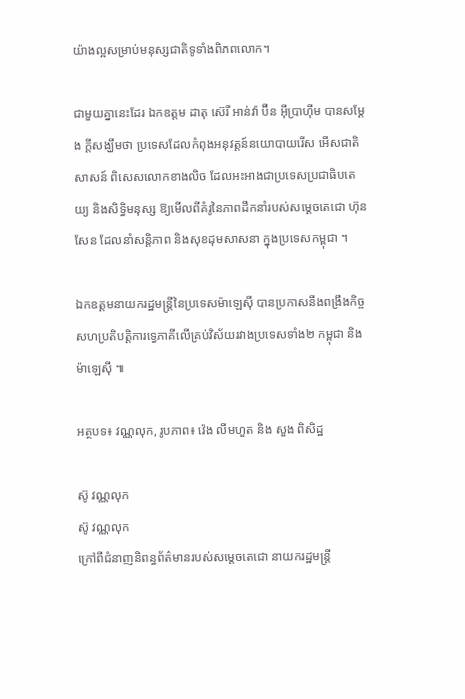យ៉ាងល្អសម្រាប់មនុស្សជាតិទូទាំងពិភពលោក។

ជាមួយគ្នានេះដែរ ឯកឧត្តម ដាតុ ស៊េរី អាន់វ៉ា ប៊ីន អ៊ីប្រាហ៊ីម បានសម្ដែង ក្ដីសង្ឃឹមថា ប្រទេសដែលកំពុងអនុវត្តន៍នយោបាយរើស អើសជាតិសាសន៍ ពិសេសលោកខាងលិច ដែលអះអាងជាប្រទេសប្រជាធិបតេយ្យ និងសិទ្ធិមនុស្ស ឱ្យមើលពីគំរូនៃភាពដឹកនាំរបស់សម្ដេចតេជោ ហ៊ុន សែន ដែលនាំសន្ដិភាព និងសុខដុមសាសនា ក្នុងប្រទេសកម្ពុជា ។

ឯកឧត្ដមនាយករដ្ឋមន្ត្រីនៃប្រទេសម៉ាឡេស៊ី បានប្រកាសនឹងពង្រឹងកិច្ច សហប្រតិបត្តិការទ្វេភាគីលើគ្រប់វិស័យរវាងប្រទេសទាំង២ កម្ពុជា និងម៉ាឡេស៊ី ៕

អត្ថបទ៖ វណ្ណលុក, រូបភាព៖ វ៉េង លីមហួត និង សួង ពិសិដ្ឋ

ស៊ូ វណ្ណលុក
ស៊ូ វណ្ណលុក
ក្រៅពីជំនាញនិពន្ធព័ត៌មានរបស់សម្ដេចតេជោ នាយករដ្ឋមន្ត្រី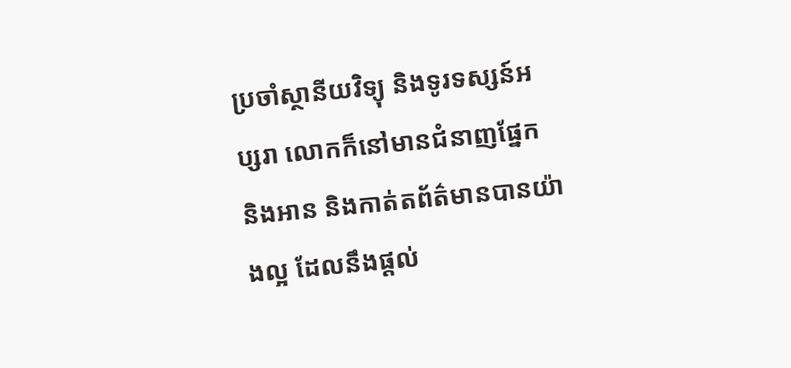ប្រចាំស្ថានីយវិទ្យុ និងទូរទស្សន៍អប្សរា លោកក៏នៅមានជំនាញផ្នែក និងអាន និងកាត់តព័ត៌មានបានយ៉ាងល្អ ដែលនឹងផ្ដល់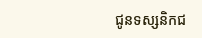ជូនទស្សនិកជ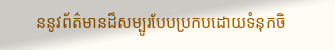ននូវព័ត៌មានដ៏សម្បូរបែបប្រកបដោយទំនុកចិ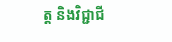ត្ត និងវិជ្ជាជី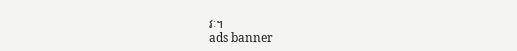វៈ។
ads banner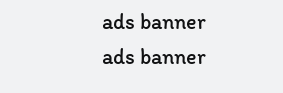ads banner
ads banner